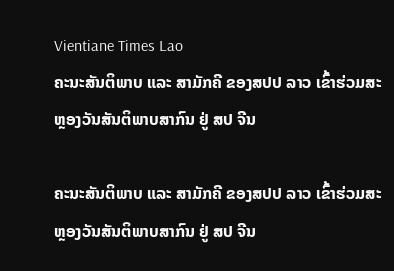Vientiane Times Lao
ຄະນະສັນຕິພາບ ແລະ ສາມັກຄີ ຂອງສປປ ລາວ ເຂົ້າຮ່ວມສະຫຼອງວັນສັນຕິພາບສາກົນ ຢູ່ ສປ ຈີນ

ຄະນະສັນຕິພາບ ແລະ ສາມັກຄີ ຂອງສປປ ລາວ ເຂົ້າຮ່ວມສະຫຼອງວັນສັນຕິພາບສາກົນ ຢູ່ ສປ ຈີນ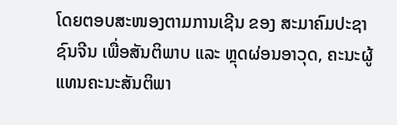ໂດຍຕອບສະໜອງຕາມການເຊີນ ຂອງ ສະມາຄົມປະຊາຊົນຈີນ ເພື່ອສັນຕິພາບ ແລະ ຫຼຸດຜ່ອນອາວຸດ, ຄະນະຜູ້ແທນຄະນະສັນຕິພາ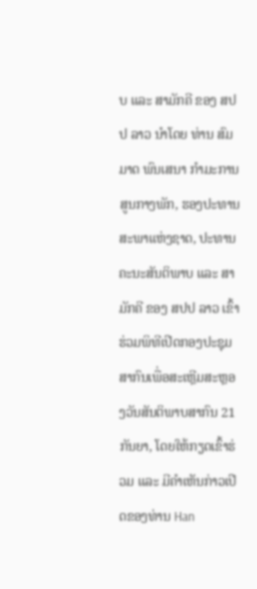ບ ແລະ ສາມັກຄີ ຂອງ ສປປ ລາວ ນຳໂດຍ ທ່ານ ສົມມາດ ພົນເສນາ ກຳມະການສູນກາງພັກ, ຮອງປະທານສະພາແຫ່ງຊາດ, ປະທານຄະນະສັນຕິພາບ ແລະ ສາມັກຄີ ຂອງ ສປປ ລາວ ເຂົ້າຮ່ວມພິທີເປີດກອງປະຊຸມສາກົນເພື່ອສະເຫຼີມສະຫຼອງວັນສັນຕິພາບສາກົນ 21 ກັນຍາ, ໂດຍໃຫ້ກຽດເຂົ້າຮ່ວມ ແລະ ມີຄໍາເຫັນກ່າວເປີດຂອງທ່ານ Han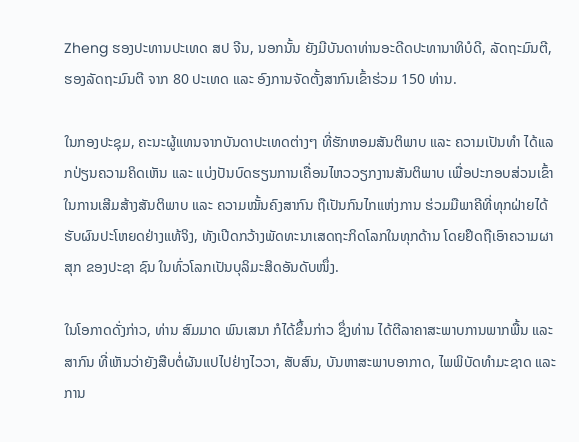Zheng ຮອງປະທານປະເທດ ສປ ຈີນ, ນອກນັ້ນ ຍັງມີບັນດາທ່ານອະດີດປະທານາທິບໍດີ, ລັດຖະມົນຕີ, ຮອງລັດຖະມົນຕີ ຈາກ 80 ປະເທດ ແລະ ອົງການຈັດຕັ້ງສາກົນເຂົ້າຮ່ວມ 150 ທ່ານ.

ໃນກອງປະຊຸມ, ຄະນະຜູ້ແທນຈາກບັນດາປະເທດຕ່າງໆ ທີ່ຮັກຫອມສັນຕິພາບ ແລະ ຄວາມເປັນທຳ ໄດ້ແລກປ່ຽນຄວາມຄິດເຫັນ ແລະ ແບ່ງປັນບົດຮຽນການເຄື່ອນໄຫວວຽກງານສັນຕິພາບ ເພື່ອປະກອບສ່ວນເຂົ້າໃນການເສີມສ້າງສັນຕິພາບ ແລະ ຄວາມໝັ້ນຄົງສາກົນ ຖືເປັນກົນໄກແຫ່ງການ ຮ່ວມມືພາຄີທີ່ທຸກຝ່າຍໄດ້ຮັບຜົນປະໂຫຍດຢ່າງແທ້ຈິງ, ທັງເປີດກວ້າງພັດທະນາເສດຖະກິດໂລກໃນທຸກດ້ານ ໂດຍຢຶດຖືເອົາຄວາມຜາສຸກ ຂອງປະຊາ ຊົນ ໃນທົ່ວໂລກເປັນບຸລິມະສິດອັນດັບໜຶ່ງ.

ໃນໂອກາດດັ່ງກ່າວ, ທ່ານ ສົມມາດ ພົນເສນາ ກໍໄດ້ຂຶ້ນກ່າວ ຊຶ່ງທ່ານ ໄດ້ຕີລາຄາສະພາບການພາກພື້ນ ແລະ ສາກົນ ທີ່ເຫັນວ່າຍັງສືບຕໍ່ຜັນແປໄປຢ່າງໄວວາ, ສັບສົນ, ບັນຫາສະພາບອາກາດ, ໄພພິບັດທໍາມະຊາດ ແລະ ການ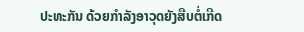ປະທະກັນ ດ້ວຍກໍາລັງອາວຸດຍັງສືບຕໍ່ເກີດ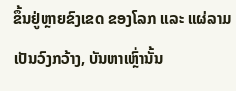ຂຶ້ນຢູ່ຫຼາຍຂົງເຂດ ຂອງໂລກ ແລະ ແຜ່ລາມເປັນວົງກວ້າງ, ບັນຫາເຫຼົ່ານັ້ນ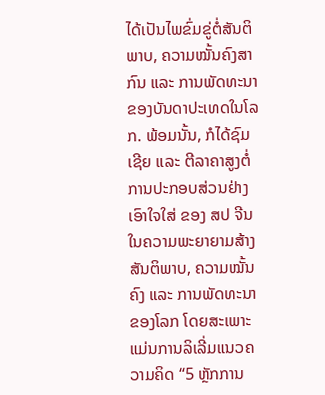ໄດ້ເປັນໄພຂົ່ມຂູ່ຕໍ່ສັນຕິພາບ, ຄວາມໝັ້ນຄົງສາກົນ ແລະ ການພັດທະນາ ຂອງບັນດາປະເທດໃນໂລກ. ພ້ອມນັ້ນ, ກໍໄດ້ຊົມເຊີຍ ແລະ ຕີລາຄາສູງຕໍ່ການປະກອບສ່ວນຢ່າງເອົາໃຈໃສ່ ຂອງ ສປ ຈີນ ໃນຄວາມພະຍາຍາມສ້າງສັນຕິພາບ, ຄວາມໝັ້ນຄົງ ແລະ ການພັດທະນາ ຂອງໂລກ ໂດຍສະເພາະແມ່ນການລິເລີ່ມແນວຄວາມຄິດ “5 ຫຼັກການ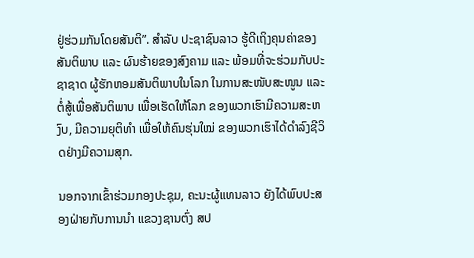ຢູ່ຮ່ວມກັນໂດຍສັນຕິ”. ສໍາລັບ ປະຊາຊົນລາວ ຮູ້ດີເຖິງຄຸນຄ່າຂອງສັນຕິພາບ ແລະ ຜົນຮ້າຍຂອງສົງຄາມ ແລະ ພ້ອມທີ່ຈະຮ່ວມກັບປະຊາຊາດ ຜູ້ຮັກຫອມສັນຕິພາບໃນໂລກ ໃນການສະໜັບສະໜູນ ແລະ ຕໍ່ສູ້ເພື່ອສັນຕິພາບ ເພື່ອເຮັດໃຫ້ໂລກ ຂອງພວກເຮົາມີຄວາມສະຫງົບ, ມີຄວາມຍຸຕິທໍາ ເພື່ອໃຫ້ຄົນຮຸ່ນໃໝ່ ຂອງພວກເຮົາໄດ້ດໍາລົງຊີວິດຢ່າງມີຄວາມສຸກ.

ນອກຈາກເຂົ້າຮ່ວມກອງປະຊຸມ, ຄະນະຜູ້ແທນລາວ ຍັງໄດ້ພົບປະສອງຝ່າຍກັບການນຳ ແຂວງຊານຕົ່ງ ສປ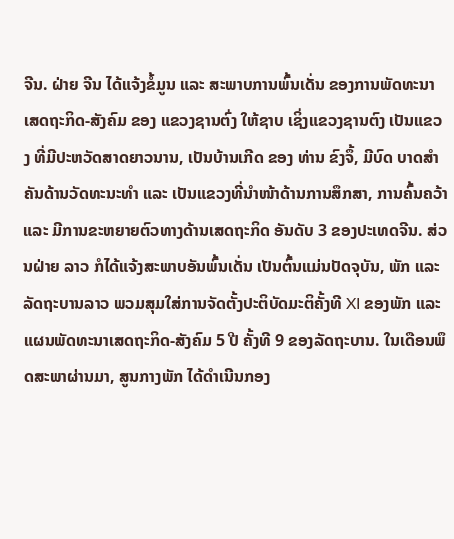ຈີນ. ຝ່າຍ ຈີນ ໄດ້ແຈ້ງຂໍ້ມູນ ແລະ ສະພາບການພົ້ນເດັ່ນ ຂອງການພັດທະນາເສດຖະກິດ-ສັງຄົມ ຂອງ ແຂວງຊານຕົ່ງ ໃຫ້ຊາບ ເຊິ່ງແຂວງຊານຕົງ ເປັນແຂວງ ທີ່ມີປະຫວັດສາດຍາວນານ, ເປັນບ້ານເກີດ ຂອງ ທ່ານ ຂົງຈຶ້, ມີບົດ ບາດສໍາຄັນດ້ານວັດທະນະທໍາ ແລະ ເປັນແຂວງທີ່ນໍາໜ້າດ້ານການສຶກສາ, ການຄົ້ນຄວ້າ ແລະ ມີການຂະຫຍາຍຕົວທາງດ້ານເສດຖະກິດ ອັນດັບ 3 ຂອງປະເທດຈີນ. ສ່ວນຝ່າຍ ລາວ ກໍໄດ້ແຈ້ງສະພາບອັນພົ້ນເດັ່ນ ເປັນຕົ້ນແມ່ນປັດຈຸບັນ, ພັກ ແລະ ລັດຖະບານລາວ ພວມສຸມໃສ່ການຈັດຕັ້ງປະຕິບັດມະຕິຄັ້ງທີ XI ຂອງພັກ ແລະ ແຜນພັດທະນາເສດຖະກິດ-ສັງຄົມ 5 ປີ ຄັ້ງທີ 9 ຂອງລັດຖະບານ. ໃນເດືອນພຶດສະພາຜ່ານມາ, ສູນກາງພັກ ໄດ້ດໍາເນີນກອງ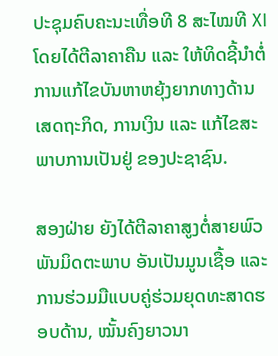ປະຊຸມຄົບຄະນະເທື່ອທີ 8 ສະໄໝທີ XI ໂດຍໄດ້ຕີລາຄາຄືນ ແລະ ໃຫ້ທິດຊີ້ນໍາຕໍ່ການແກ້ໄຂບັນຫາຫຍຸ້ງຍາກທາງດ້ານເສດຖະກິດ, ການເງິນ ແລະ ແກ້ໄຂສະພາບການເປັນຢູ່ ຂອງປະຊາຊົນ.

ສອງຝ່າຍ ຍັງໄດ້ຕີລາຄາສູງຕໍ່ສາຍພົວພັນມິດຕະພາບ ອັນເປັນມູນເຊື້ອ ແລະ ການຮ່ວມມືແບບຄູ່ຮ່ວມຍຸດທະສາດຮອບດ້ານ, ໝັ້ນຄົງຍາວນາ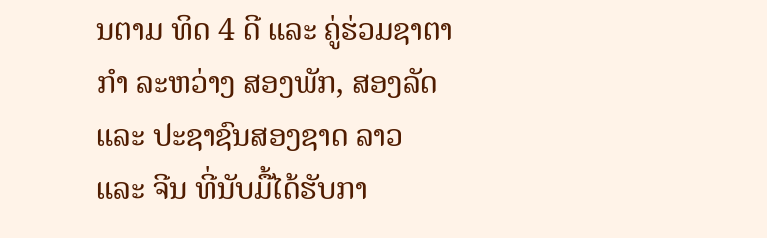ນຕາມ ທິດ 4 ດີ ແລະ ຄູ່ຮ່ວມຊາຕາກຳ ລະຫວ່າງ ສອງພັກ, ສອງລັດ ແລະ ປະຊາຊົນສອງຊາດ ລາວ ແລະ ຈີນ ທີ່ນັບມື້ໄດ້ຮັບກາ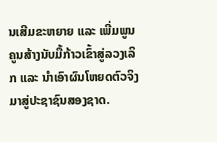ນເສີມຂະຫຍາຍ ແລະ ເພີ່ມພູນຄູນສ້າງນັບມື້ກ້າວເຂົ້າສູ່ລວງເລິກ ແລະ ນໍາເອົາຜົນໂຫຍດຕົວຈິງມາສູ່ປະຊາຊົນສອງຊາດ.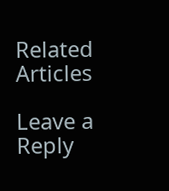Related Articles

Leave a Reply